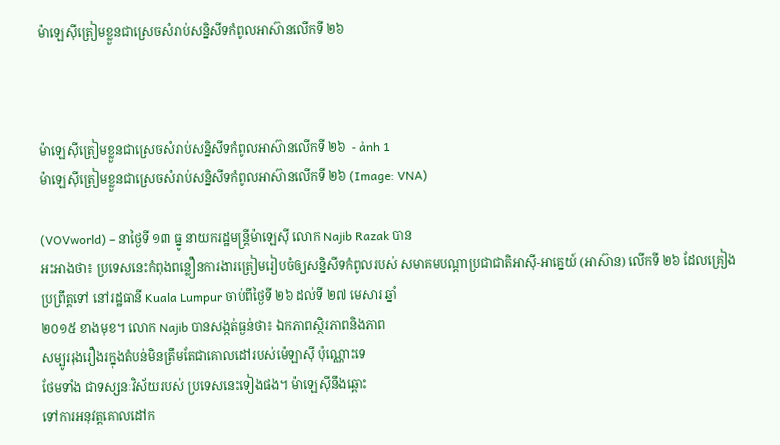ម៉ាឡេស៊ីត្រៀមខ្លួនជាស្រេចសំរាប់សន្និសីទកំពូលអាស៊ានលើកទី ២៦



ម៉ាឡេស៊ីត្រៀមខ្លួនជាស្រេចសំរាប់សន្និសីទកំពូលអាស៊ានលើកទី ២៦  - ảnh 1
ម៉ាឡេស៊ីត្រៀមខ្លួនជាស្រេចសំរាប់សន្និសីទកំពូលអាស៊ានលើកទី ២៦ (Image: VNA)

(VOVworld) – នាថ្ងៃទី ១៣ ធ្នូ នាយករដ្ឋមន្ត្រីម៉ាឡេស៊ី លោក Najib Razak បាន
អះអាងថា៖ ប្រទេសនេះកំពុងពន្លឿនការងារត្រៀមរៀបចំឲ្យសន្និសីទកំពូលរបស់ សមាគមបណ្ដាប្រជាជាតិអាស៊ី-អាគ្នេយ៍ (អាស៊ាន) លើកទី ២៦ ដែលគ្រៀង
ប្រព្រឹត្តទៅ នៅរដ្ឋធានី Kuala Lumpur ចាប់ពីថ្ងៃទី ២៦ ដល់ទី ២៧ មេសារ ឆ្នាំ
២០១៥ ខាងមុខ។ លោក Najib បានសង្កត់ធ្ងន់ថា៖ ឯកភាពស្ថិរភាពនិងភាព
សម្បូររុងរឿងរក្នុងតំបន់មិនត្រឹមតែជាគោលដៅរបស់ម៉េឡាស៊ី ប៉ុណ្ណោះទេ
ថែមទាំង ជាទស្សនៈវិស័យរបស់ ប្រទេសនេះទៀងផង។ ម៉ាឡេស៊ីនឹងឆ្ពោះ
ទៅការអនុវត្តគោលដៅក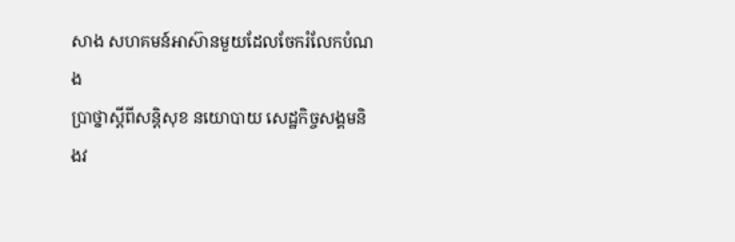សាង សហគមន៍អាស៊ានមួយដែលចែករំលែកបំណង
ប្រាថ្នាស្តីពីសន្តិសុខ នយោបាយ សេដ្ឋកិច្ចសង្គមនិងវ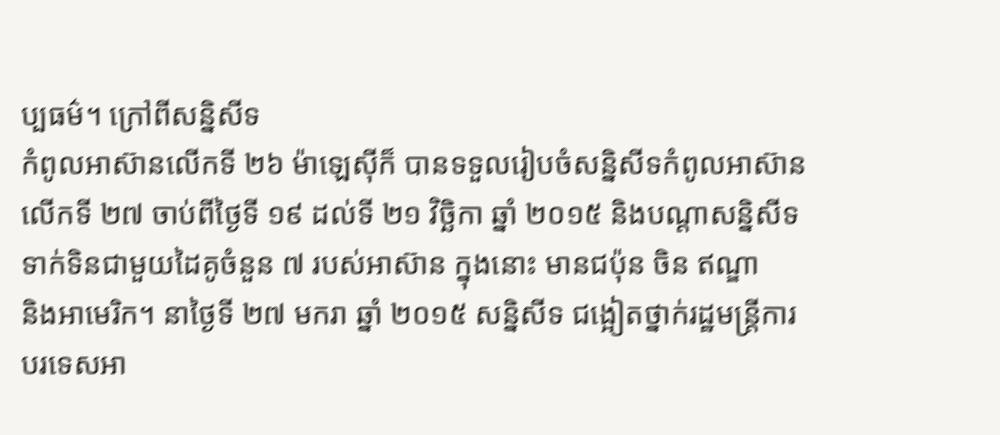ប្បធម៌។ ក្រៅពីសន្និសីទ
កំពូលអាស៊ានលើកទី ២៦ ម៉ាឡេស៊ីក៏ បានទទួលរៀបចំសន្និសីទកំពូលអាស៊ាន
លើកទី ២៧ ចាប់ពីថ្ងៃទី ១៩ ដល់ទី ២១ វិច្ឆិកា ឆ្នាំ ២០១៥ និងបណ្ដាសន្និសីទ
ទាក់ទិនជាមួយដៃគូចំនួន ៧ របស់អាស៊ាន ក្នុងនោះ មានជប៉ុន ចិន ឥណ្ឌា
និងអាមេរិក។ នាថ្ងៃទី ២៧ មករា ឆ្នាំ ២០១៥ សន្និសីទ ជង្អៀតថ្នាក់រដ្ឋមន្ត្រីការ
បរទេសអា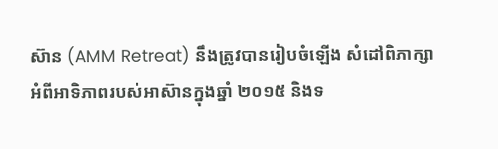ស៊ាន (AMM Retreat) នឹងត្រូវបានរៀបចំឡើង សំដៅពិភាក្សា
អំពីអាទិភាពរបស់អាស៊ានក្នុងឆ្នាំ ២០១៥ និងទ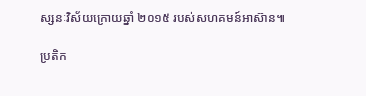ស្សនៈវិស័យក្រោយឆ្នាំ ២០១៥ របស់សហគមន៍អាស៊ាន៕

ប្រតិក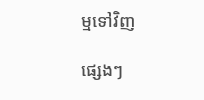ម្មទៅវិញ

ផ្សេងៗ